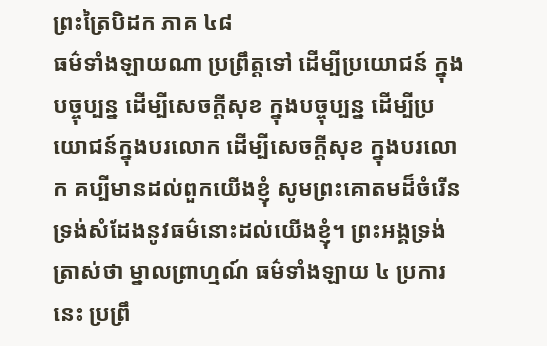ព្រះត្រៃបិដក ភាគ ៤៨
ធម៌ទាំងឡាយណា ប្រព្រឹត្តទៅ ដើម្បីប្រយោជន៍ ក្នុងបច្ចុប្បន្ន ដើម្បីសេចក្ដីសុខ ក្នុងបច្ចុប្បន្ន ដើម្បីប្រយោជន៍ក្នុងបរលោក ដើម្បីសេចក្តីសុខ ក្នុងបរលោក គប្បីមានដល់ពួកយើងខ្ញុំ សូមព្រះគោតមដ៏ចំរើន ទ្រង់សំដែងនូវធម៌នោះដល់យើងខ្ញុំ។ ព្រះអង្គទ្រង់ត្រាស់ថា ម្នាលព្រាហ្មណ៍ ធម៌ទាំងឡាយ ៤ ប្រការនេះ ប្រព្រឹ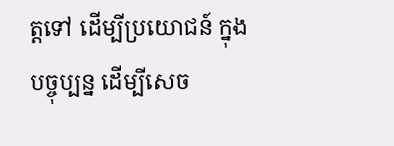ត្តទៅ ដើម្បីប្រយោជន៍ ក្នុងបច្ចុប្បន្ន ដើម្បីសេច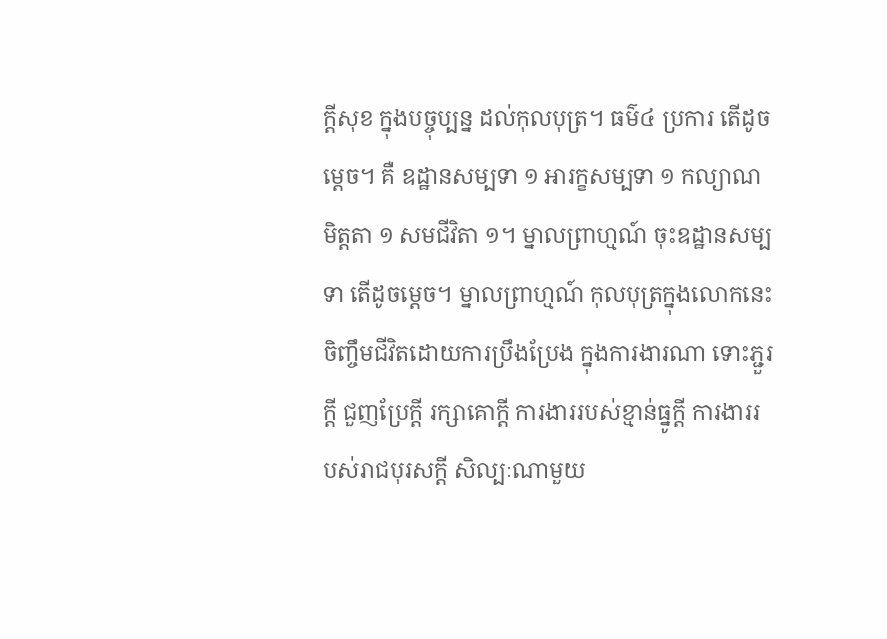ក្ដីសុខ ក្នុងបច្ចុប្បន្ន ដល់កុលបុត្រ។ ធម៌៤ ប្រការ តើដូចម្ដេច។ គឺ ឧដ្ឋានសម្បទា ១ អារក្ខសម្បទា ១ កល្យាណមិត្តតា ១ សមជីវិតា ១។ ម្នាលព្រាហ្មណ៍ ចុះឧដ្ឋានសម្បទា តើដូចម្តេច។ ម្នាលព្រាហ្មណ៍ កុលបុត្រក្នុងលោកនេះ ចិញ្ចឹមជីវិតដោយការប្រឹងប្រែង ក្នុងការងារណា ទោះភ្ជួរក្ដី ជួញប្រែក្ដី រក្សាគោក្តី ការងាររបស់ខ្មាន់ធ្នូក្ដី ការងាររបស់រាជបុរសក្ដី សិល្បៈណាមួយ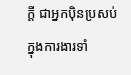ក្ដី ជាអ្នកប៉ិនប្រសប់ក្នុងការងារទាំ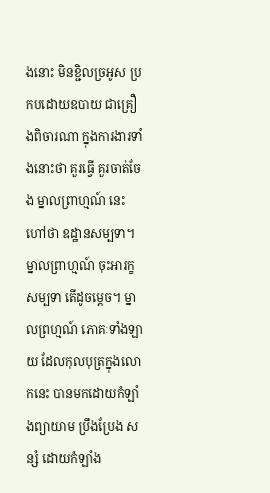ងនោះ មិនខ្ជិលច្រអូស ប្រកបដោយឧបាយ ជាគ្រឿងពិចារណា ក្នុងការងារទាំងនោះថា គួរធ្វើ គួរចាត់ចែង ម្នាលព្រាហ្មណ៍ នេះហៅថា ឧដ្ឋានសម្បទា។ ម្នាលព្រាហ្មណ៍ ចុះអារក្ខសម្បទា តើដូចម្ដេច។ ម្នាលព្រហ្មណ៍ ភោគៈទាំងឡាយ ដែលកុលបុត្រក្នុងលោកនេះ បានមកដោយកំឡាំងព្យាយាម ប្រឹងប្រែង សន្សំ ដោយកំឡាំង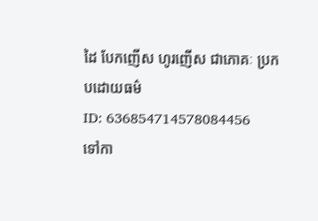ដៃ បែកញើស ហូរញើស ជាភោគៈ ប្រកបដោយធម៌
ID: 636854714578084456
ទៅកា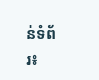ន់ទំព័រ៖